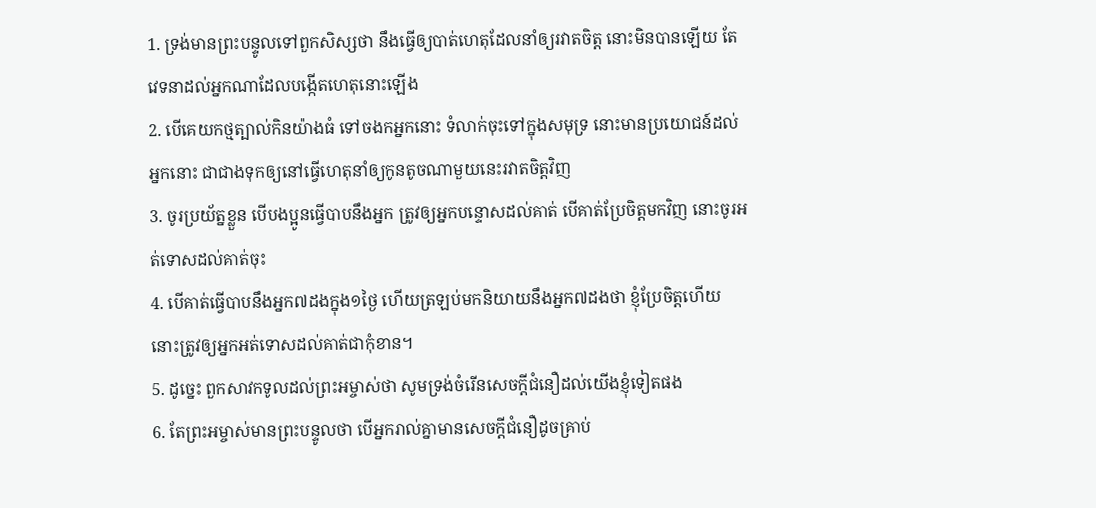1. ទ្រង់មានព្រះបន្ទូលទៅពួកសិស្សថា នឹងធ្វើឲ្យបាត់ហេតុដែលនាំឲ្យរវាតចិត្ត នោះមិនបានឡើយ តែវេទនាដល់អ្នកណាដែលបង្កើតហេតុនោះឡើង
2. បើគេយកថ្មត្បាល់កិនយ៉ាងធំ ទៅចងកអ្នកនោះ ទំលាក់ចុះទៅក្នុងសមុទ្រ នោះមានប្រយោជន៍ដល់អ្នកនោះ ជាជាងទុកឲ្យនៅធ្វើហេតុនាំឲ្យកូនតូចណាមួយនេះរវាតចិត្តវិញ
3. ចូរប្រយ័ត្នខ្លួន បើបងប្អូនធ្វើបាបនឹងអ្នក ត្រូវឲ្យអ្នកបន្ទោសដល់គាត់ បើគាត់ប្រែចិត្តមកវិញ នោះចូរអត់ទោសដល់គាត់ចុះ
4. បើគាត់ធ្វើបាបនឹងអ្នក៧ដងក្នុង១ថ្ងៃ ហើយត្រឡប់មកនិយាយនឹងអ្នក៧ដងថា ខ្ញុំប្រែចិត្តហើយ នោះត្រូវឲ្យអ្នកអត់ទោសដល់គាត់ជាកុំខាន។
5. ដូច្នេះ ពួកសាវកទូលដល់ព្រះអម្ចាស់ថា សូមទ្រង់ចំរើនសេចក្ដីជំនឿដល់យើងខ្ញុំទៀតផង
6. តែព្រះអម្ចាស់មានព្រះបន្ទូលថា បើអ្នករាល់គ្នាមានសេចក្ដីជំនឿដូចគ្រាប់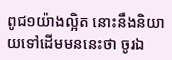ពូជ១យ៉ាងល្អិត នោះនឹងនិយាយទៅដើមមននេះថា ចូរឯ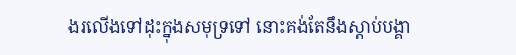ងរលើងទៅដុះក្នុងសមុទ្រទៅ នោះគង់តែនឹងស្តាប់បង្គា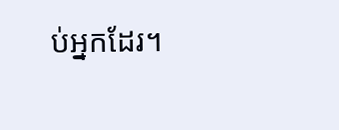ប់អ្នកដែរ។